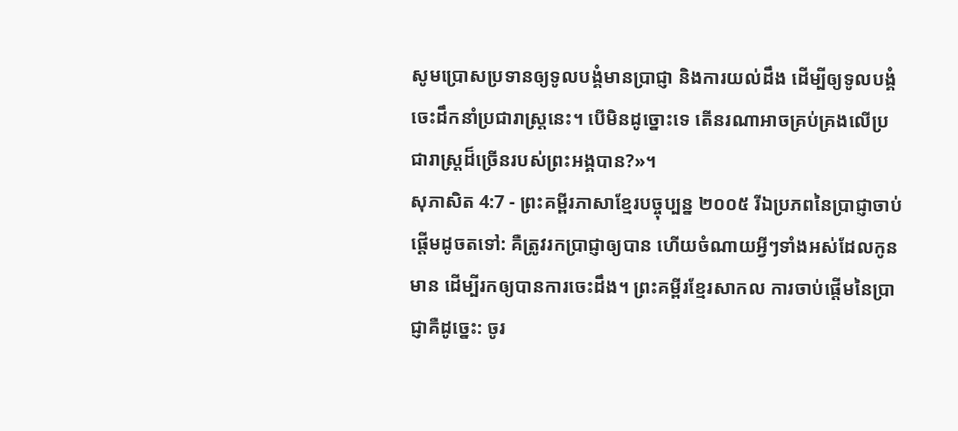សូមប្រោសប្រទានឲ្យទូលបង្គំមានប្រាជ្ញា និងការយល់ដឹង ដើម្បីឲ្យទូលបង្គំចេះដឹកនាំប្រជារាស្ត្រនេះ។ បើមិនដូច្នោះទេ តើនរណាអាចគ្រប់គ្រងលើប្រជារាស្ត្រដ៏ច្រើនរបស់ព្រះអង្គបាន?»។
សុភាសិត 4:7 - ព្រះគម្ពីរភាសាខ្មែរបច្ចុប្បន្ន ២០០៥ រីឯប្រភពនៃប្រាជ្ញាចាប់ផ្ដើមដូចតទៅ: គឺត្រូវរកប្រាជ្ញាឲ្យបាន ហើយចំណាយអ្វីៗទាំងអស់ដែលកូនមាន ដើម្បីរកឲ្យបានការចេះដឹង។ ព្រះគម្ពីរខ្មែរសាកល ការចាប់ផ្ដើមនៃប្រាជ្ញាគឺដូច្នេះ: ចូរ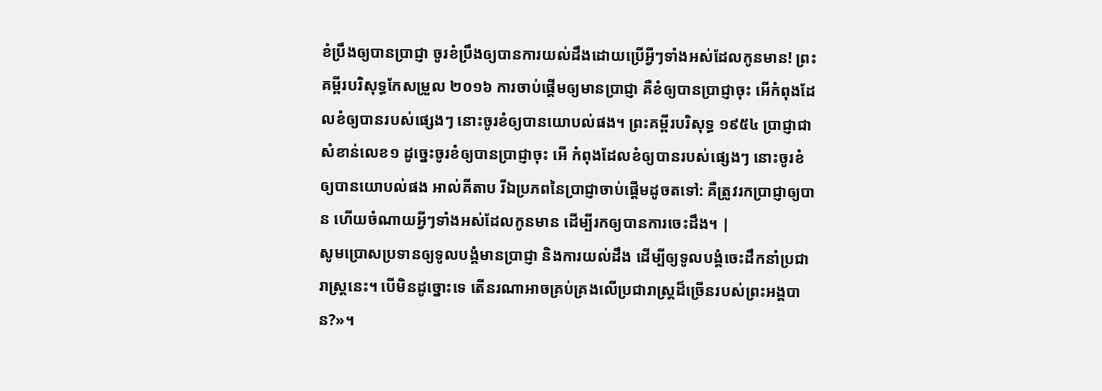ខំប្រឹងឲ្យបានប្រាជ្ញា ចូរខំប្រឹងឲ្យបានការយល់ដឹងដោយប្រើអ្វីៗទាំងអស់ដែលកូនមាន! ព្រះគម្ពីរបរិសុទ្ធកែសម្រួល ២០១៦ ការចាប់ផ្ដើមឲ្យមានប្រាជ្ញា គឺខំឲ្យបានប្រាជ្ញាចុះ អើកំពុងដែលខំឲ្យបានរបស់ផ្សេងៗ នោះចូរខំឲ្យបានយោបល់ផង។ ព្រះគម្ពីរបរិសុទ្ធ ១៩៥៤ ប្រាជ្ញាជាសំខាន់លេខ១ ដូច្នេះចូរខំឲ្យបានប្រាជ្ញាចុះ អើ កំពុងដែលខំឲ្យបានរបស់ផ្សេងៗ នោះចូរខំឲ្យបានយោបល់ផង អាល់គីតាប រីឯប្រភពនៃប្រាជ្ញាចាប់ផ្ដើមដូចតទៅ: គឺត្រូវរកប្រាជ្ញាឲ្យបាន ហើយចំណាយអ្វីៗទាំងអស់ដែលកូនមាន ដើម្បីរកឲ្យបានការចេះដឹង។ |
សូមប្រោសប្រទានឲ្យទូលបង្គំមានប្រាជ្ញា និងការយល់ដឹង ដើម្បីឲ្យទូលបង្គំចេះដឹកនាំប្រជារាស្ត្រនេះ។ បើមិនដូច្នោះទេ តើនរណាអាចគ្រប់គ្រងលើប្រជារាស្ត្រដ៏ច្រើនរបស់ព្រះអង្គបាន?»។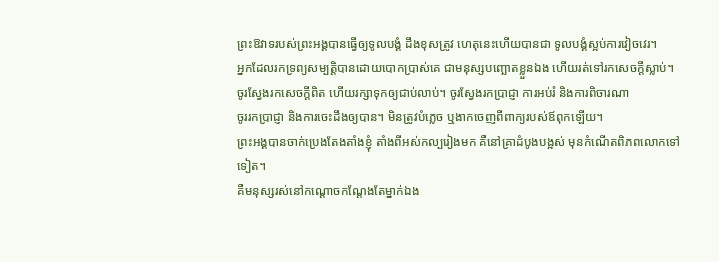ព្រះឱវាទរបស់ព្រះអង្គបានធ្វើឲ្យទូលបង្គំ ដឹងខុសត្រូវ ហេតុនេះហើយបានជា ទូលបង្គំស្អប់ការវៀចវេរ។
អ្នកដែលរកទ្រព្យសម្បត្តិបានដោយបោកប្រាស់គេ ជាមនុស្សបញ្ឆោតខ្លួនឯង ហើយរត់ទៅរកសេចក្ដីស្លាប់។
ចូរស្វែងរកសេចក្ដីពិត ហើយរក្សាទុកឲ្យជាប់លាប់។ ចូរស្វែងរកប្រាជ្ញា ការអប់រំ និងការពិចារណា
ចូររកប្រាជ្ញា និងការចេះដឹងឲ្យបាន។ មិនត្រូវបំភ្លេច ឬងាកចេញពីពាក្យរបស់ឪពុកឡើយ។
ព្រះអង្គបានចាក់ប្រេងតែងតាំងខ្ញុំ តាំងពីអស់កល្បរៀងមក គឺនៅគ្រាដំបូងបង្អស់ មុនកំណើតពិភពលោកទៅទៀត។
គឺមនុស្សរស់នៅកណ្ដោចកណ្ដែងតែម្នាក់ឯង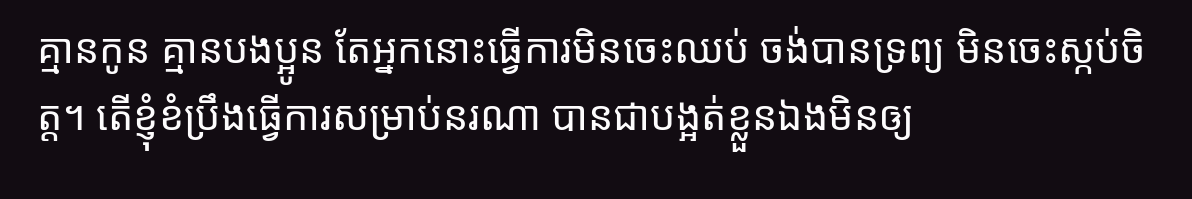គ្មានកូន គ្មានបងប្អូន តែអ្នកនោះធ្វើការមិនចេះឈប់ ចង់បានទ្រព្យ មិនចេះស្កប់ចិត្ត។ តើខ្ញុំខំប្រឹងធ្វើការសម្រាប់នរណា បានជាបង្អត់ខ្លួនឯងមិនឲ្យ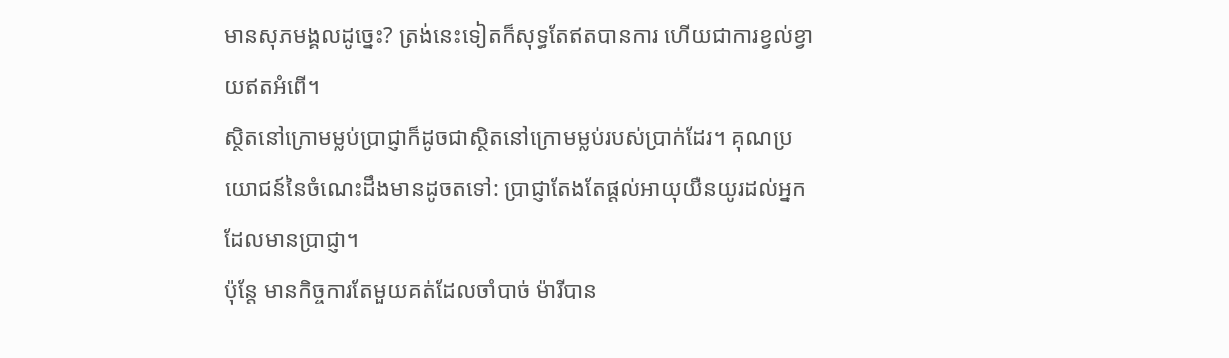មានសុភមង្គលដូច្នេះ? ត្រង់នេះទៀតក៏សុទ្ធតែឥតបានការ ហើយជាការខ្វល់ខ្វាយឥតអំពើ។
ស្ថិតនៅក្រោមម្លប់ប្រាជ្ញាក៏ដូចជាស្ថិតនៅក្រោមម្លប់របស់ប្រាក់ដែរ។ គុណប្រយោជន៍នៃចំណេះដឹងមានដូចតទៅ: ប្រាជ្ញាតែងតែផ្ដល់អាយុយឺនយូរដល់អ្នកដែលមានប្រាជ្ញា។
ប៉ុន្តែ មានកិច្ចការតែមួយគត់ដែលចាំបាច់ ម៉ារីបាន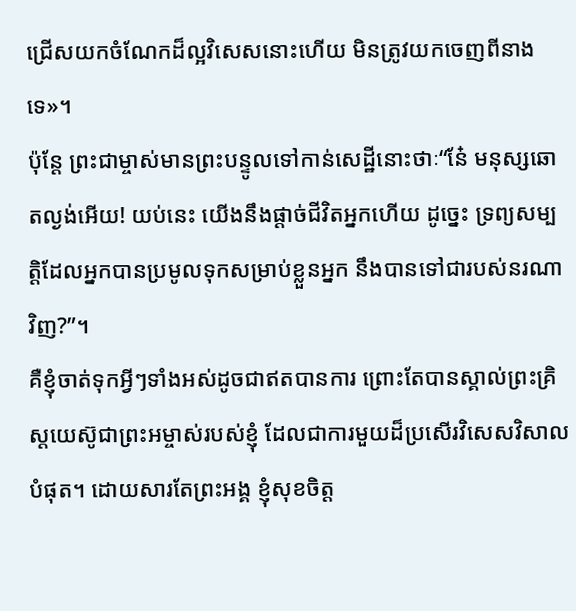ជ្រើសយកចំណែកដ៏ល្អវិសេសនោះហើយ មិនត្រូវយកចេញពីនាងទេ»។
ប៉ុន្តែ ព្រះជាម្ចាស់មានព្រះបន្ទូលទៅកាន់សេដ្ឋីនោះថាៈ“នែ៎ មនុស្សឆោតល្ងង់អើយ! យប់នេះ យើងនឹងផ្ដាច់ជីវិតអ្នកហើយ ដូច្នេះ ទ្រព្យសម្បត្តិដែលអ្នកបានប្រមូលទុកសម្រាប់ខ្លួនអ្នក នឹងបានទៅជារបស់នរណាវិញ?”។
គឺខ្ញុំចាត់ទុកអ្វីៗទាំងអស់ដូចជាឥតបានការ ព្រោះតែបានស្គាល់ព្រះគ្រិស្តយេស៊ូជាព្រះអម្ចាស់របស់ខ្ញុំ ដែលជាការមួយដ៏ប្រសើរវិសេសវិសាលបំផុត។ ដោយសារតែព្រះអង្គ ខ្ញុំសុខចិត្ត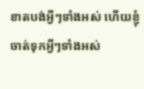ខាតបង់អ្វីៗទាំងអស់ ហើយខ្ញុំចាត់ទុកអ្វីៗទាំងអស់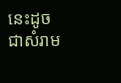នេះដូចជាសំរាម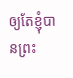ឲ្យតែខ្ញុំបានព្រះ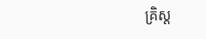គ្រិស្ត